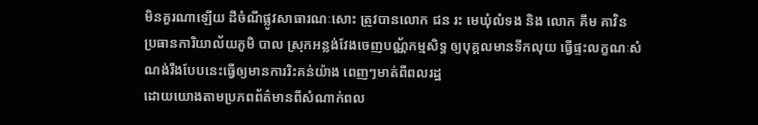មិនគួរណាឡើយ ដីចំណីផ្លូវសាធារណៈសោះ ត្រូវបានលោក ជន រះ មេឃុំលំទង និង លោក គឹម គាវិន ប្រធានការិយាល័យភូមិ បាល ស្រុកអន្លង់វែងចេញបណ្ណ័កម្មសិទ្ធ ឲ្យបុគ្គលមានទឹកលុយ ធ្វើផ្ទះលក្ខណៈសំណង់រឹងបែបនេះធ្វើឲ្យមានការរិះគន់យ៉ាង ពេញៗមាត់ពីពលរដ្ឋ
ដោយយោងតាមប្រភពព័ត៌មានពីសំណាក់ពល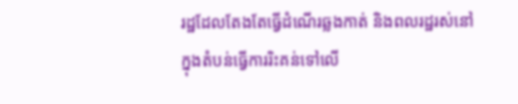រដ្ឋដែលតែងតែធ្វើដំណើរឆ្លងកាត់ និងពលរដ្ឋរស់នៅក្នុងតំបន់ធ្វើការរិះគន់ទៅលើ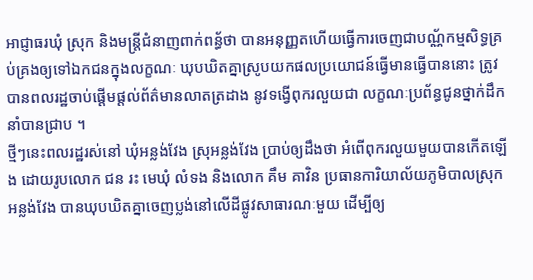អាជ្ញាធរឃុំ ស្រុក និងមន្ត្រីជំនាញពាក់ពន្ធ័ថា បានអនុញ្ញតហើយធ្វើការចេញជាបណ្ណ័កម្មសិទ្ធគ្រប់គ្រងឲ្យទៅឯកជនក្នុងលក្ខណៈ ឃុបឃិតគ្នាស្រូបយកផលប្រយោជន៍ធ្វើមានធ្វើបាននោះ ត្រូវបានពលរដ្ឋចាប់ផ្តើមផ្តល់ព័ត៌មានលាតត្រដាង នូវទង្វើពុករលួយជា លក្ខណៈប្រព័ន្ធជូនថ្នាក់ដឹកនាំបានជ្រាប ។
ថ្មីៗនេះពលរដ្ឋរស់នៅ ឃុំអន្លង់វែង ស្រុអន្លង់វែង ប្រាប់ឲ្យដឹងថា អំពើពុករលួយមួយបានកើតឡើង ដោយរូបលោក ជន រះ មេឃុំ លំទង និងលោក គឹម គាវិន ប្រធានការិយាល័យភូមិបាលស្រុកអន្លង់វែង បានឃុបឃិតគ្នាចេញប្លង់នៅលើដីផ្លូវសាធារណៈមួយ ដើម្បីឲ្យ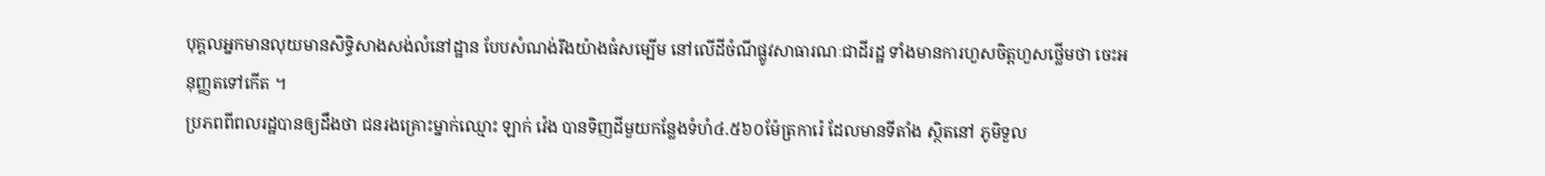បុគ្គលអ្នកមានលុយមានសិទ្ធិសាងសង់លំនៅដ្ឋាន បែបសំណង់រឹងយ៉ាងធំសម្បើម នៅលើដីចំណីផ្លូវសាធារណៈជាដីរដ្ឋ ទាំងមានការហួសចិត្តហួសថ្លើមថា ចេះអនុញ្ញតទៅកើត ។
ប្រភពពីពលរដ្ឋបានឲ្យដឹងថា ជនរងគ្រោះម្នាក់ឈ្មោះ ឡាក់ វ៉េង បានទិញដីមួយកន្លែងទំហំ៤.៥៦០ម៉ែត្រការ៉េ ដែលមានទីតាំង ស្ថិតនៅ ភូមិទួល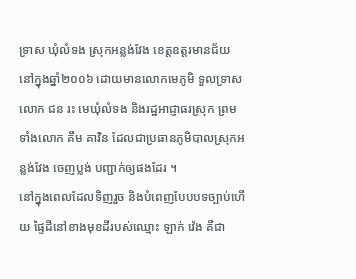ទ្រាស ឃុំលំទង ស្រុកអន្លង់វែង ខេត្តឧត្តរមានជ័យ នៅក្នុងឆ្នាំ២០០៦ ដោយមានលោកមេភូមិ ទួលទ្រាស លោក ជន រះ មេឃុំលំទង និងរដ្ឋអាជ្ញាធរស្រុក ព្រមទាំងលោក គឹម គាវិន ដែលជាប្រធានភូមិបាលស្រុកអន្លង់វែង ចេញប្លង់ បញ្ជាក់ឲ្យផងដែរ ។
នៅក្នុងពេលដែលទិញរួច និងបំពេញបែបបទច្បាប់ហើយ ផ្ទៃដីនៅខាងមុខដីរបស់ឈ្មោះ ឡាក់ វ៉េង គឺជា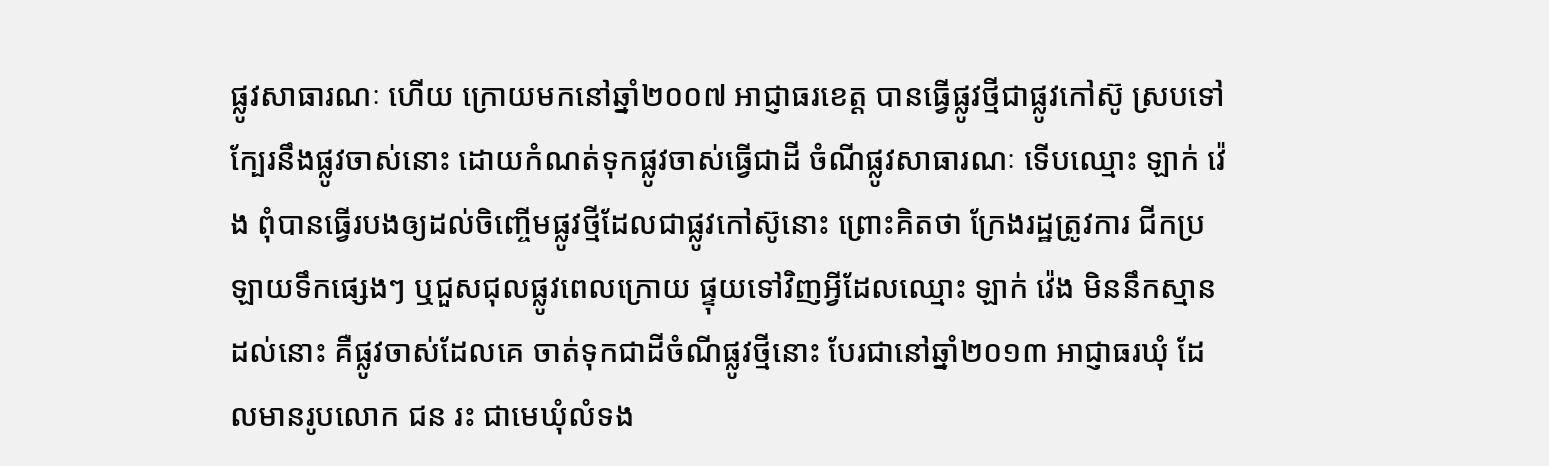ផ្លូវសាធារណៈ ហើយ ក្រោយមកនៅឆ្នាំ២០០៧ អាជ្ញាធរខេត្ត បានធ្វើផ្លូវថ្មីជាផ្លូវកៅស៊ូ ស្របទៅក្បែរនឹងផ្លូវចាស់នោះ ដោយកំណត់ទុកផ្លូវចាស់ធ្វើជាដី ចំណីផ្លូវសាធារណៈ ទើបឈ្មោះ ឡាក់ វ៉េង ពុំបានធ្វើរបងឲ្យដល់ចិញ្ចើមផ្លូវថ្មីដែលជាផ្លូវកៅស៊ូនោះ ព្រោះគិតថា ក្រែងរដ្ឋត្រូវការ ជីកប្រឡាយទឹកផ្សេងៗ ឬជួសជុលផ្លូវពេលក្រោយ ផ្ទុយទៅវិញអ្វីដែលឈ្មោះ ឡាក់ វ៉េង មិននឹកស្មានដល់នោះ គឺផ្លូវចាស់ដែលគេ ចាត់ទុកជាដីចំណីផ្លូវថ្មីនោះ បែរជានៅឆ្នាំ២០១៣ អាជ្ញាធរឃុំ ដែលមានរូបលោក ជន រះ ជាមេឃុំលំទង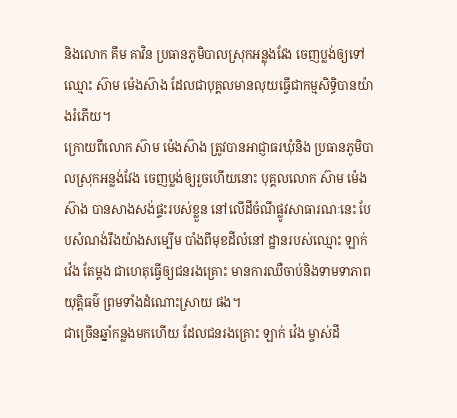និងលោក គឹម គាវិន ប្រធានភូមិបាលស្រុកអន្លុងវែង ចេញប្លង់ឲ្យទៅឈ្មោះ ស៊ាម ម៉េងស៊ាង ដែលជាបុគ្គលមានលុយធ្វើជាកម្មសិទ្ធិបានយ៉ាងរំភើយ។
ក្រោយពីលោក ស៊ាម ម៉េងស៊ាង ត្រូវបានអាជ្ញាធរឃុំនិង ប្រធានភូមិបាលស្រុកអន្លង់វែង ចេញប្លង់ឲ្យរួចហើយនោះ បុគ្គលលោក ស៊ាម ម៉េងស៊ាង បានសាងសង់ផ្ទះរបស់ខ្លួន នៅលើដីចំណីផ្លូវសាធារណៈនេះ បែបសំណង់រឹងយ៉ាងសម្បើម បាំងពីមុខដីលំនៅ ដ្ឋានរបស់ឈ្មោះ ឡាក់ វ៉េង តែម្តង ជាហេតុធ្វើឲ្យជនរងគ្រោះ មានការឈឺចាប់និងទាមទាភាពយុត្តិធម៌ ព្រមទាំងដំណោះស្រាយ ផង។
ជាច្រើនឆ្នាំកន្លងមកហើយ ដែលជនរងគ្រោះ ឡាក់ វ៉េង ម្ចាស់ដី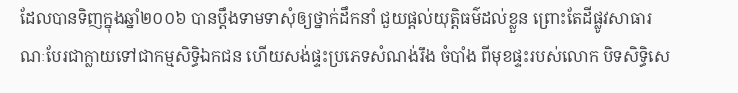ដែលបានទិញក្នុងឆ្នាំ២០០៦ បានប្តឹងទាមទាសុំឲ្យថ្នាក់ដឹកនាំ ជួយផ្តល់យុត្តិធម៌ដល់ខ្លួន ព្រោះតែដីផ្លូវសាធារណៈបែរជាក្លាយទៅជាកម្មសិទ្ធិឯកជន ហើយសង់ផ្ទះប្រភេទសំណង់រឹង ចំបាំង ពីមុខផ្ទះរបស់លោក បិទសិទ្ធិសេ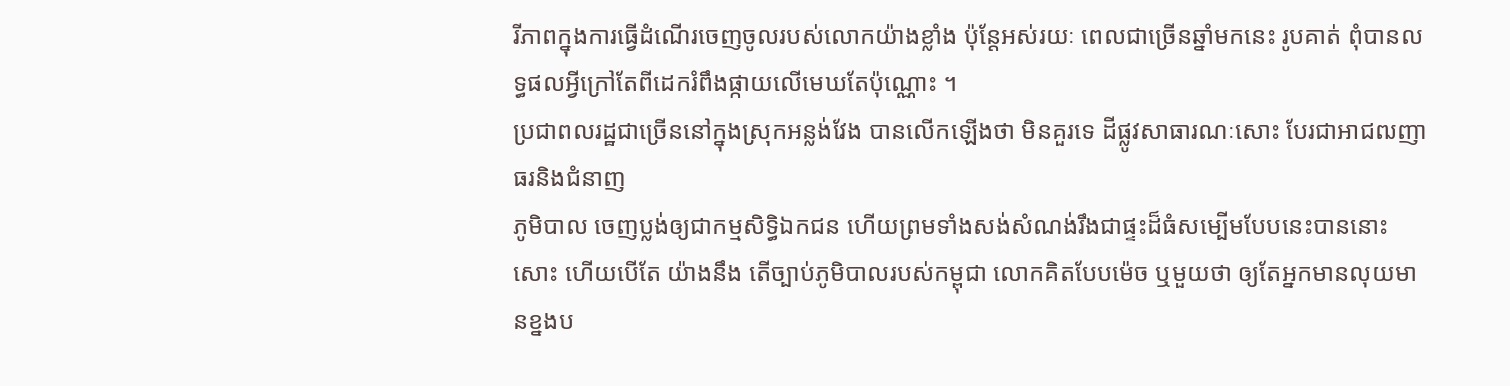រីភាពក្នុងការធ្វើដំណើរចេញចូលរបស់លោកយ៉ាងខ្លាំង ប៉ុន្តែអស់រយៈ ពេលជាច្រើនឆ្នាំមកនេះ រូបគាត់ ពុំបានលទ្ធផលអ្វីក្រៅតែពីដេករំពឹងផ្កាយលើមេឃតែប៉ុណ្ណោះ ។
ប្រជាពលរដ្ឋជាច្រើននៅក្នុងស្រុកអន្លង់វែង បានលើកឡើងថា មិនគួរទេ ដីផ្លូវសាធារណៈសោះ បែរជាអាជឍញាធរនិងជំនាញ
ភូមិបាល ចេញប្លង់ឲ្យជាកម្មសិទ្ធិឯកជន ហើយព្រមទាំងសង់សំណង់រឹងជាផ្ទះដ៏ធំសម្បើមបែបនេះបាននោះសោះ ហើយបើតែ យ៉ាងនឹង តើច្បាប់ភូមិបាលរបស់កម្ពុជា លោកគិតបែបម៉េច ឬមួយថា ឲ្យតែអ្នកមានលុយមានខ្នងប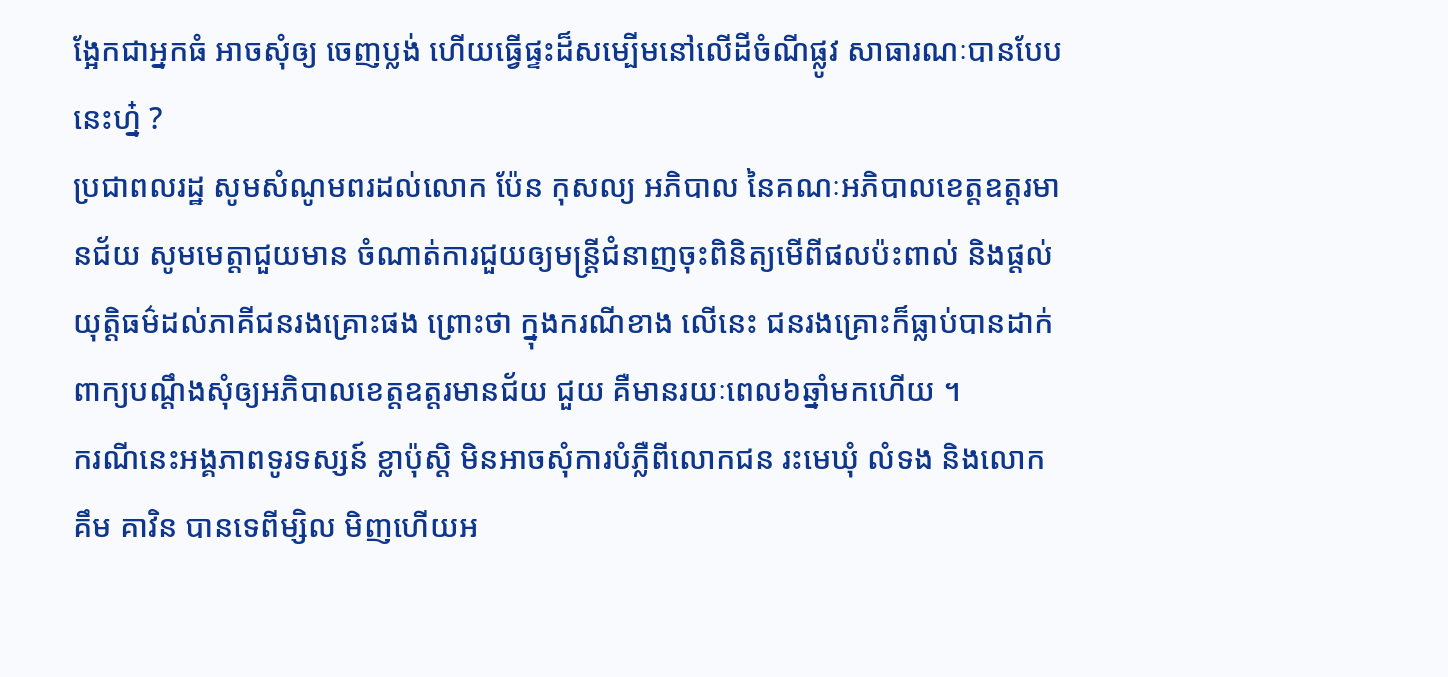ង្អែកជាអ្នកធំ អាចសុំឲ្យ ចេញប្លង់ ហើយធ្វើផ្ទះដ៏សម្បើមនៅលើដីចំណីផ្លូវ សាធារណៈបានបែបនេះហ្ន៎ ?
ប្រជាពលរដ្ឋ សូមសំណូមពរដល់លោក ប៉ែន កុសល្យ អភិបាល នៃគណៈអភិបាលខេត្តឧត្តរមានជ័យ សូមមេត្តាជួយមាន ចំណាត់ការជួយឲ្យមន្ត្រីជំនាញចុះពិនិត្យមើពីផលប៉ះពាល់ និងផ្តល់យុត្តិធម៌ដល់ភាគីជនរងគ្រោះផង ព្រោះថា ក្នុងករណីខាង លើនេះ ជនរងគ្រោះក៏ធ្លាប់បានដាក់ពាក្យបណ្តឹងសុំឲ្យអភិបាលខេត្តឧត្តរមានជ័យ ជួយ គឺមានរយៈពេល៦ឆ្នាំមកហើយ ។
ករណីនេះអង្គភាពទូរទស្សន៍ ខ្លាប៉ុស្តិ មិនអាចសុំការបំភ្លឺពីលោកជន រះមេឃុំ លំទង និងលោក គឹម គាវិន បានទេពីម្សិល មិញហើយអ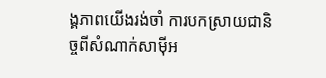ង្គភាពយើងរង់ចាំ ការបកស្រាយជានិច្ចពីសំណាក់សាម៉ីអ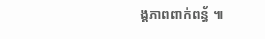ង្គភាពពាក់ពន្ធ័ ៕